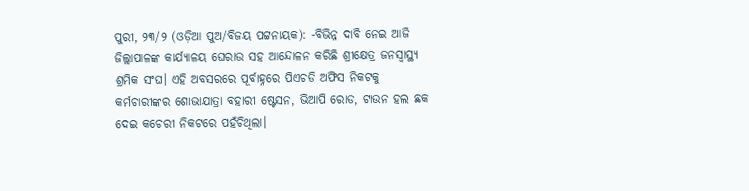ପୁରୀ, ୨୩/୨ (ଓଡ଼ିଆ ପୁଅ/ବିଜୟ ପଟ୍ଟନାୟକ): -ବିଭିନ୍ନ ଦାବି ନେଇ ଆଜି ଜିଲ୍ଲାପାଳଙ୍କ କାର୍ଯ୍ୟାଳୟ ଘେରାଉ ସହ ଆନ୍ଦୋଳନ କରିଛି ଶ୍ରୀକ୍ଷେତ୍ର ଜନସ୍ୱାସ୍ଥ୍ୟ ଶ୍ରମିକ ସଂଘ। ଏହି ଅବସରରେ ପୂର୍ବାହ୍ନରେ ପିଏଚଡି ଅଫିସ ନିକଟକୁ କର୍ମଚାରୀଙ୍କର ଶୋଭାଯାତ୍ରା ବହାରୀ ଷ୍ଟେସନ, ଭିଆପି ରୋଡ, ଟାଉନ ହଲ ଛକ ଦେଇ କଚେରୀ ନିକଟରେ ପହଁଚିଥିଲା।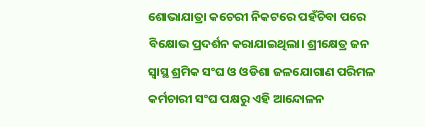ଶୋଭାଯାତ୍ରା କଚେରୀ ନିକଟରେ ପହଁଚିବା ପରେ ବିକ୍ଷୋଭ ପ୍ରଦର୍ଶନ କରାଯାଇଥିଲା। ଶ୍ରୀକ୍ଷେତ୍ର ଜନ ସ୍ୱାସ୍ଥ ଶ୍ରମିକ ସଂଘ ଓ ଓଡିଶା ଜଳଯୋଗାଣ ପରିମଳ କର୍ମଚାରୀ ସଂଘ ପକ୍ଷରୁ ଏହି ଆନ୍ଦୋଳନ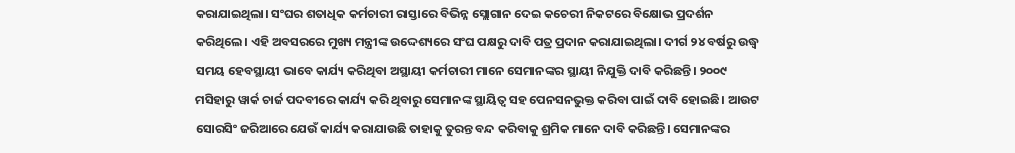କରାଯାଇଥିଲା। ସଂଘର ଶତାଧିକ କର୍ମଚାରୀ ରାସ୍ତାରେ ବିଭିନ୍ନ ସ୍ଲୋଗାନ ଦେଇ କଚେରୀ ନିକଟରେ ବିକ୍ଷୋଭ ପ୍ରଦର୍ଶନ କରିଥିଲେ। ଏହି ଅବସରରେ ମୁଖ୍ୟ ମନ୍ତ୍ରୀଙ୍କ ଉଦ୍ଦେଶ୍ୟରେ ସଂଘ ପକ୍ଷରୁ ଦାବି ପତ୍ର ପ୍ରଦାନ କରାଯାଇଥିଲା। ଦୀର୍ଗ ୨୪ ବର୍ଷରୁ ଉଦ୍ଧ୍ୱ ସମୟ ହେବସ୍ଥାୟୀ ଭାବେ କାର୍ଯ୍ୟ କରିଥିବା ଅସ୍ଥାୟୀ କର୍ମଚାରୀ ମାନେ ସେମାନଙ୍କର ସ୍ଥାୟୀ ନିଯୁକ୍ତି ଦାବି କରିଛନ୍ତି। ୨୦୦୯ ମସିହାରୁ ୱାର୍କ ଚାର୍ଜ ପଦବୀରେ କାର୍ଯ୍ୟ କରି ଥିବାରୁ ସେମାନଙ୍କ ସ୍ଥାୟିତ୍ୱ ସହ ପେନସନଭୁକ୍ତ କରିବା ପାଇଁ ଦାବି ହୋଇଛି। ଆଉଟ ସୋରସିଂ ଜରିଆରେ ଯେଉଁ କାର୍ଯ୍ୟ କରାଯାଉଛି ତାହାକୁ ତୁରନ୍ତ ବନ୍ଦ କରିବାକୁ ଶ୍ରମିକ ମାନେ ଦାବି କରିଛନ୍ତି। ସେମାନଙ୍କର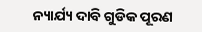ନ୍ୟାର୍ଯ୍ୟ ଦାବି ଗୁଡିକ ପୂରଣ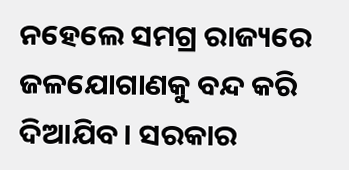ନହେଲେ ସମଗ୍ର ରାଜ୍ୟରେ ଜଳଯୋଗାଣକୁ ବନ୍ଦ କରି ଦିଆଯିବ। ସରକାର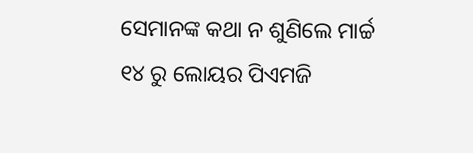ସେମାନଙ୍କ କଥା ନ ଶୁଣିଲେ ମାର୍ଚ୍ଚ ୧୪ ରୁ ଲୋୟର ପିଏମଜି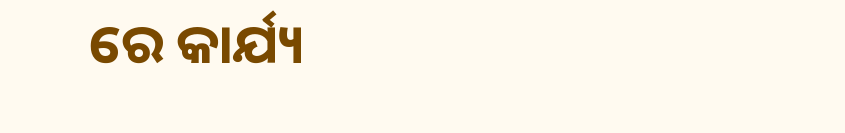ରେ କାର୍ଯ୍ୟ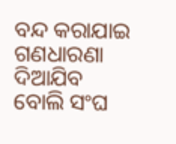ବନ୍ଦ କରାଯାଇ ଗଣଧାରଣା ଦିଆଯିବ ବୋଲି ସଂଘ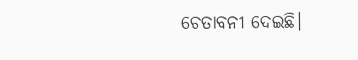ଚେତାବନୀ ଦେଇଛି।